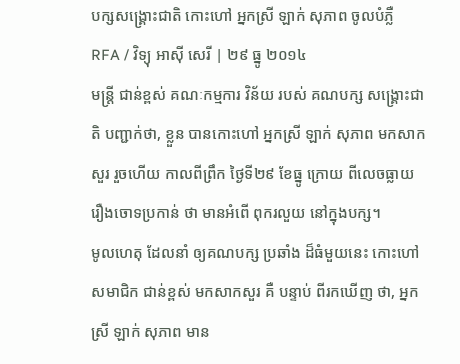បក្សសង្គ្រោះជាតិ កោះហៅ អ្នកស្រី ឡាក់ សុភាព ចូលបំភ្លឺ
RFA / វិទ្យុ អាស៊ី សេរី | ២៩ ធ្នូ ២០១៤
មន្ត្រី ជាន់ខ្ពស់ គណៈកម្មការ វិន័យ របស់ គណបក្ស សង្គ្រោះជាតិ បញ្ជាក់ថា, ខ្លួន បានកោះហៅ អ្នកស្រី ឡាក់ សុភាព មកសាកសួរ រួចហើយ កាលពីព្រឹក ថ្ងៃទី២៩ ខែធ្នូ ក្រោយ ពីលេចធ្លាយ រឿងចោទប្រកាន់ ថា មានអំពើ ពុករលួយ នៅក្នុងបក្ស។
មូលហេតុ ដែលនាំ ឲ្យគណបក្ស ប្រឆាំង ដ៏ធំមួយនេះ កោះហៅ សមាជិក ជាន់ខ្ពស់ មកសាកសួរ គឺ បន្ទាប់ ពីរកឃើញ ថា, អ្នកស្រី ឡាក់ សុភាព មាន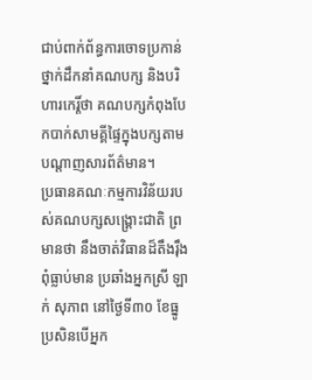ជាប់ពាក់ព័ន្ធការចោទប្រកាន់ថ្នាក់ដឹកនាំគណបក្ស និងបរិហារកេរ្តិ៍ថា គណបក្សកំពុងបែកបាក់សាមគ្គីផ្ទៃក្នុងបក្សតាមបណ្ដាញសារព័ត៌មាន។
ប្រធានគណៈកម្មការវិន័យរបស់គណបក្សសង្គ្រោះជាតិ ព្រមានថា នឹងចាត់វិធានដ៏តឹងរ៉ឹងពុំធ្លាប់មាន ប្រឆាំងអ្នកស្រី ឡាក់ សុភាព នៅថ្ងៃទី៣០ ខែធ្នូ ប្រសិនបើអ្នក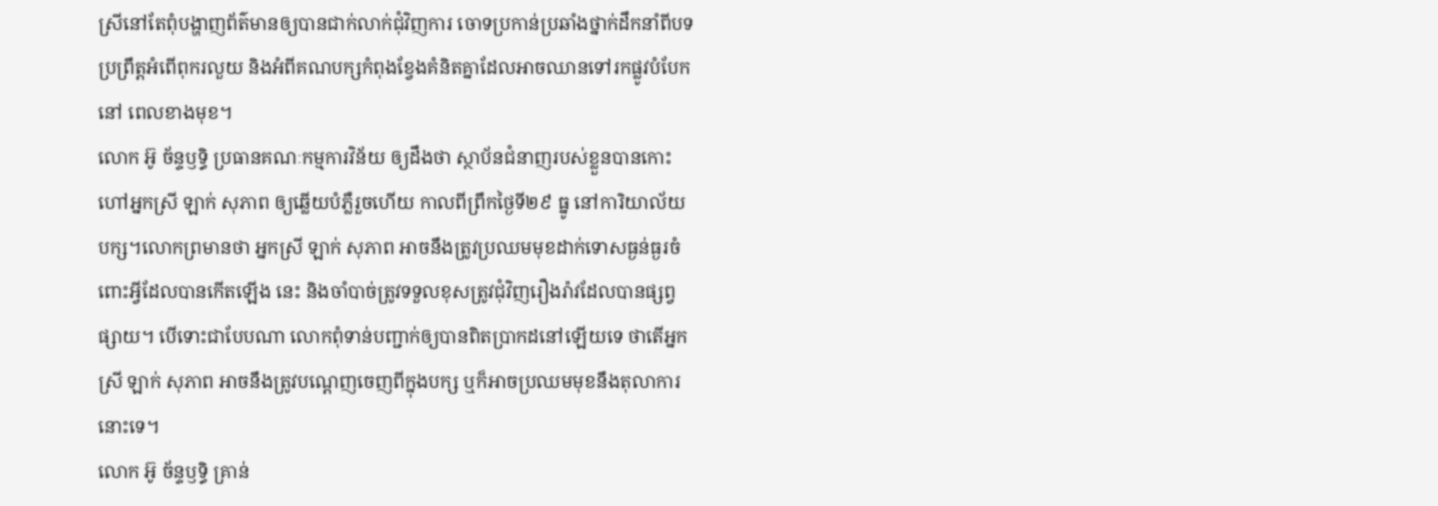ស្រីនៅតែពុំបង្ហាញព័ត៌មានឲ្យបានជាក់លាក់ជុំវិញការ ចោទប្រកាន់ប្រឆាំងថ្នាក់ដឹកនាំពីបទប្រព្រឹត្តអំពើពុករលួយ និងអំពីគណបក្សកំពុងខ្វែងគំនិតគ្នាដែលអាចឈានទៅរកផ្លូវបំបែកនៅ ពេលខាងមុខ។
លោក អ៊ូ ច័ន្ទឫទ្ធិ ប្រធានគណៈកម្មការវិន័យ ឲ្យដឹងថា ស្ថាប័នជំនាញរបស់ខ្លួនបានកោះហៅអ្នកស្រី ឡាក់ សុភាព ឲ្យឆ្លើយបំភ្លឺរួចហើយ កាលពីព្រឹកថ្ងៃទី២៩ ធ្នូ នៅការិយាល័យបក្ស។លោកព្រមានថា អ្នកស្រី ឡាក់ សុភាព អាចនឹងត្រូវប្រឈមមុខដាក់ទោសធ្ងន់ធ្ងរចំពោះអ្វីដែលបានកើតឡើង នេះ និងចាំបាច់ត្រូវទទួលខុសត្រូវជុំវិញរឿងរ៉ាវដែលបានផ្សព្វផ្សាយ។ បើទោះជាបែបណា លោកពុំទាន់បញ្ជាក់ឲ្យបានពិតប្រាកដនៅឡើយទេ ថាតើអ្នកស្រី ឡាក់ សុភាព អាចនឹងត្រូវបណ្ដេញចេញពីក្នុងបក្ស ឬក៏អាចប្រឈមមុខនឹងតុលាការនោះទេ។
លោក អ៊ូ ច័ន្ទឫទ្ធិ គ្រាន់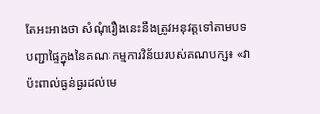តែអះអាងថា សំណុំរឿងនេះនឹងត្រូវអនុវត្តទៅតាមបទបញ្ជាផ្ទៃក្នុងនៃគណៈកម្មការវិន័យរបស់គណបក្ស៖ «វា ប៉ះពាល់ធ្ងន់ធ្ងរដល់មេ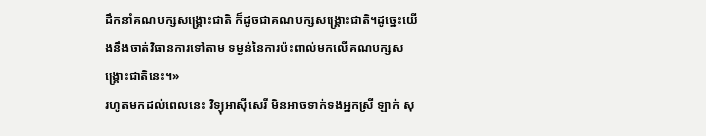ដឹកនាំគណបក្សសង្គ្រោះជាតិ ក៏ដូចជាគណបក្សសង្គ្រោះជាតិ។ដូច្នេះយើងនឹងចាត់វិធានការទៅតាម ទម្ងន់នៃការប៉ះពាល់មកលើគណបក្សសង្គ្រោះជាតិនេះ។»
រហូតមកដល់ពេលនេះ វិទ្យុអាស៊ីសេរី មិនអាចទាក់ទងអ្នកស្រី ឡាក់ សុ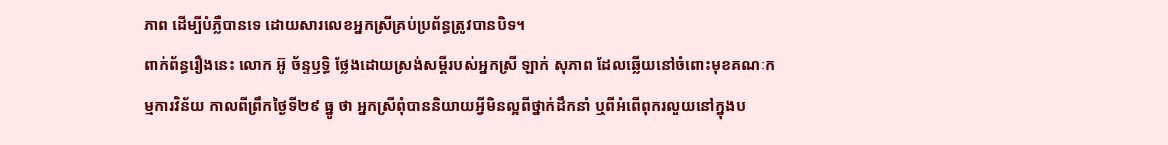ភាព ដើម្បីបំភ្លឺបានទេ ដោយសារលេខអ្នកស្រីគ្រប់ប្រព័ន្ធត្រូវបានបិទ។
ពាក់ព័ន្ធរឿងនេះ លោក អ៊ូ ច័ន្ទឫទ្ធិ ថ្លែងដោយស្រង់សម្ដីរបស់អ្នកស្រី ឡាក់ សុភាព ដែលឆ្លើយនៅចំពោះមុខគណៈកម្មការវិន័យ កាលពីព្រឹកថ្ងៃទី២៩ ធ្នូ ថា អ្នកស្រីពុំបាននិយាយអ្វីមិនល្អពីថ្នាក់ដឹកនាំ ឬពីអំពើពុករលួយនៅក្នុងប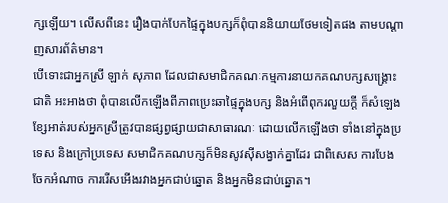ក្សឡើយ។ លើសពីនេះ រឿងបាក់បែកផ្ទៃក្នុងបក្សក៏ពុំបាននិយាយថែមទៀតផង តាមបណ្ដាញសារព័ត៌មាន។
បើទោះជាអ្នកស្រី ឡាក់ សុភាព ដែលជាសមាជិកគណៈកម្មការនាយកគណបក្សសង្គ្រោះជាតិ អះអាងថា ពុំបានលើកឡើងពីភាពប្រេះឆាផ្ទៃក្នុងបក្ស និងអំពើពុករលួយក្ដី ក៏សំឡេងខ្សែអាត់របស់អ្នកស្រីត្រូវបានផ្សព្វផ្សាយជាសាធារណៈ ដោយលើកឡើងថា ទាំងនៅក្នុងប្រទេស និងក្រៅប្រទេស សមាជិកគណបក្សក៏មិនសូវស៊ីសង្វាក់គ្នាដែរ ជាពិសេស ការបែងចែកអំណាច ការរើសអើងរវាងអ្នកជាប់ឆ្នោត និងអ្នកមិនជាប់ឆ្នោត។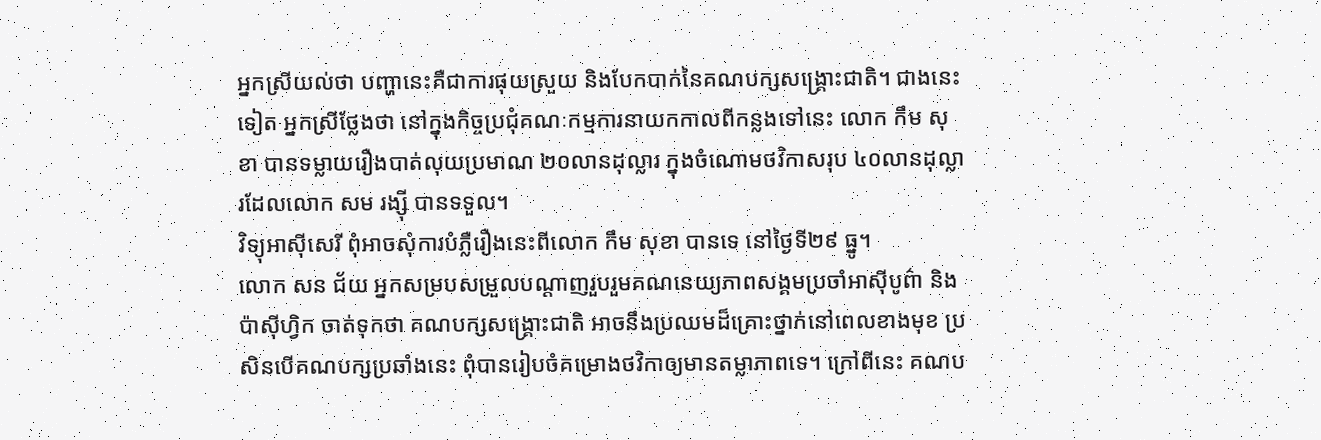អ្នកស្រីយល់ថា បញ្ហានេះគឺជាការផុយស្រួយ និងបែកបាក់នៃគណបក្សសង្គ្រោះជាតិ។ ជាងនេះទៀត អ្នកស្រីថ្លែងថា នៅក្នុងកិច្ចប្រជុំគណៈកម្មការនាយកកាលពីកន្លងទៅនេះ លោក កឹម សុខា បានទម្លាយរឿងបាត់លុយប្រមាណ ២០លានដុល្លារ ក្នុងចំណោមថវិកាសរុប ៤០លានដុល្លារដែលលោក សម រង្ស៊ី បានទទួល។
វិទ្យុអាស៊ីសេរី ពុំអាចសុំការបំភ្លឺរឿងនេះពីលោក កឹម សុខា បានទេ នៅថ្ងៃទី២៩ ធ្នូ។
លោក សន ជ័យ អ្នកសម្របសម្រួលបណ្ដាញរួបរួមគណនេយ្យភាពសង្គមប្រចាំអាស៊ីបូព៌ា និងប៉ាស៊ីហ្វិក ចាត់ទុកថា គណបក្សសង្គ្រោះជាតិ អាចនឹងប្រឈមដ៏គ្រោះថ្នាក់នៅពេលខាងមុខ ប្រសិនបើគណបក្សប្រឆាំងនេះ ពុំបានរៀបចំគម្រោងថវិកាឲ្យមានតម្លាភាពទេ។ ក្រៅពីនេះ គណប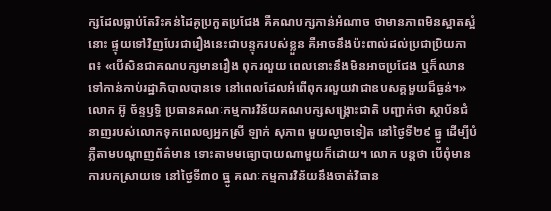ក្សដែលធ្លាប់តែរិះគន់ដៃគូប្រកួតប្រជែង គឺគណបក្សកាន់អំណាច ថាមានភាពមិនស្អាតស្អំនោះ ផ្ទុយទៅវិញបែរជារឿងនេះជាបន្ទុករបស់ខ្លួន គឺអាចនឹងប៉ះពាល់ដល់ប្រជាប្រិយភាព៖ «បើសិនជាគណបក្សមានរឿង ពុករលួយ ពេលនោះនឹងមិនអាចប្រជែង ឬក៏ឈានទៅកាន់កាប់រដ្ឋាភិបាលបានទេ នៅពេលដែលអំពើពុករលួយវាជាឧបសគ្គមួយដ៏ធ្ងន់។»
លោក អ៊ូ ច័ន្ទឫទ្ធិ ប្រធានគណៈកម្មការវិន័យគណបក្សសង្គ្រោះជាតិ បញ្ជាក់ថា ស្ថាប័នជំនាញរបស់លោកទុកពេលឲ្យអ្នកស្រី ឡាក់ សុភាព មួយល្ងាចទៀត នៅថ្ងៃទី២៩ ធ្នូ ដើម្បីបំភ្លឺតាមបណ្ដាញព័ត៌មាន ទោះតាមមធ្យោបាយណាមួយក៏ដោយ។ លោក បន្តថា បើពុំមានការបកស្រាយទេ នៅថ្ងៃទី៣០ ធ្នូ គណៈកម្មការវិន័យនឹងចាត់វិធាន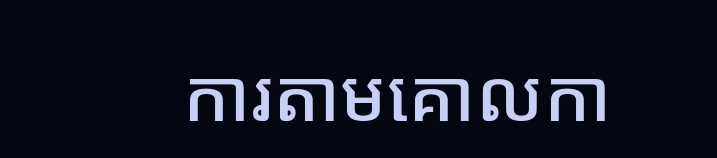ការតាមគោលកា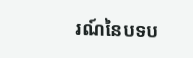រណ៍នៃបទប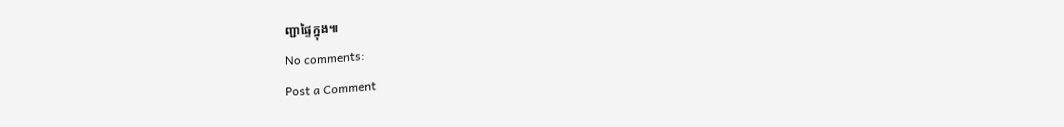ញ្ជាផ្ទៃក្នុង៕
No comments:
Post a Comment